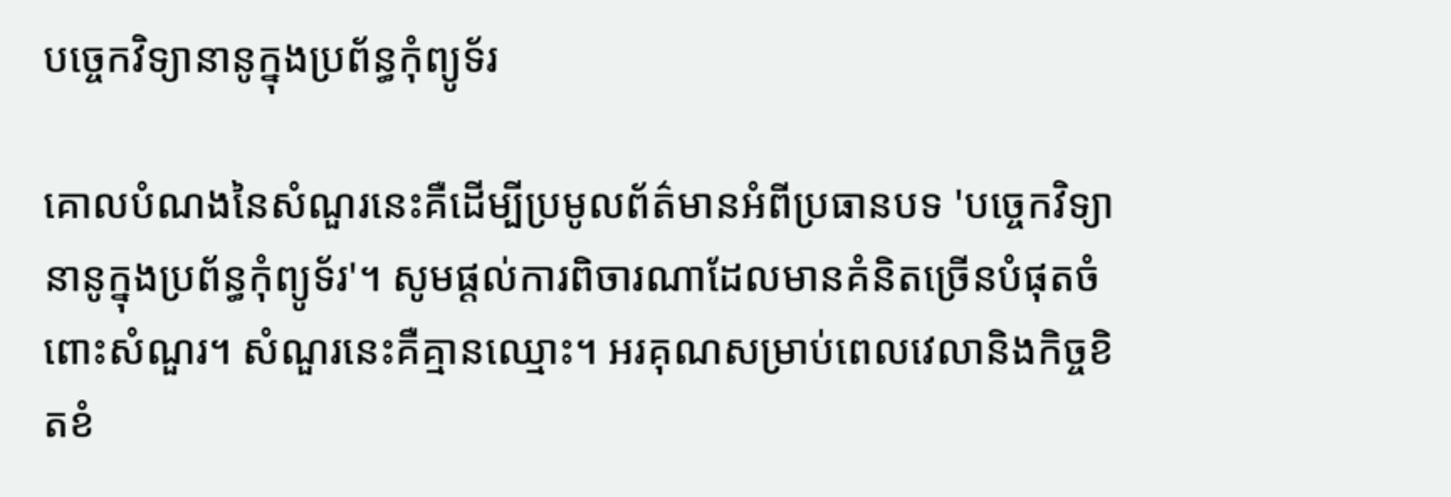បច្ចេកវិទ្យានានូក្នុងប្រព័ន្ធកុំព្យូទ័រ

គោលបំណងនៃសំណួរនេះគឺដើម្បីប្រមូលព័ត៌មានអំពីប្រធានបទ 'បច្ចេកវិទ្យានានូក្នុងប្រព័ន្ធកុំព្យូទ័រ'។ សូមផ្តល់ការពិចារណាដែលមានគំនិតច្រើនបំផុតចំពោះសំណួរ។ សំណួរនេះគឺគ្មានឈ្មោះ។ អរគុណសម្រាប់ពេលវេលានិងកិច្ចខិតខំ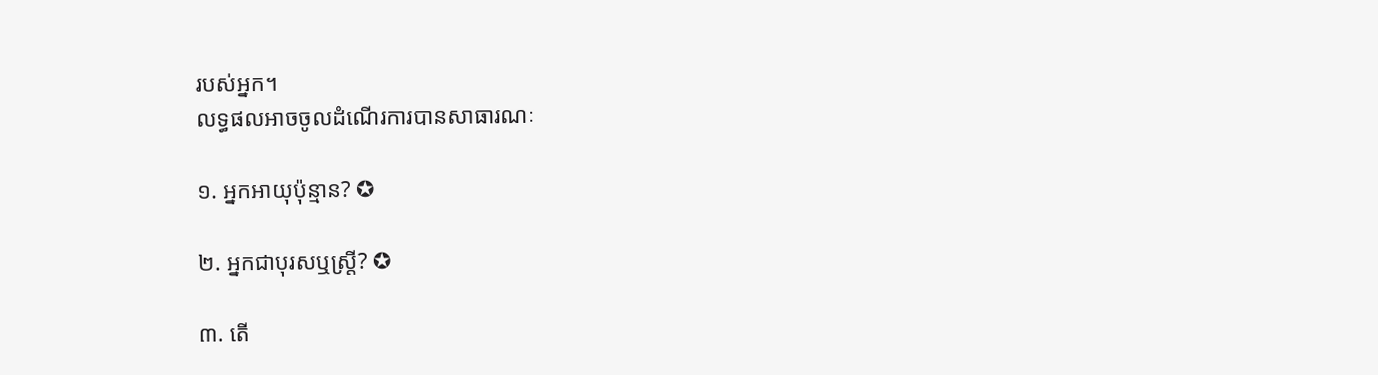របស់អ្នក។
លទ្ធផលអាចចូលដំណើរការបានសាធារណៈ

១. អ្នកអាយុប៉ុន្មាន? ✪

២. អ្នកជាបុរសឬស្ត្រី? ✪

៣. តើ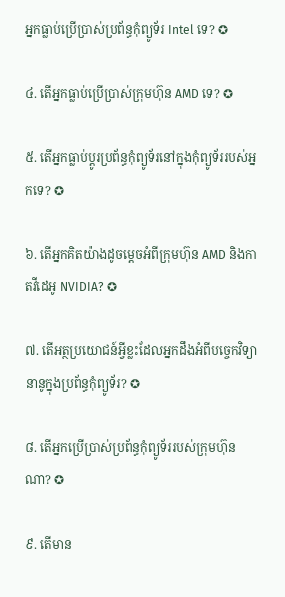អ្នកធ្លាប់ប្រើប្រាស់ប្រព័ន្ធកុំព្យូទ័រ Intel ទេ? ✪

៤. តើអ្នកធ្លាប់ប្រើប្រាស់ក្រុមហ៊ុន AMD ទេ? ✪

៥. តើអ្នកធ្លាប់ប្តូរប្រព័ន្ធកុំព្យូទ័រនៅក្នុងកុំព្យូទ័ររបស់អ្នកទេ? ✪

៦. តើអ្នកគិតយ៉ាងដូចម្តេចអំពីក្រុមហ៊ុន AMD និងកាតវីដេអូ NVIDIA? ✪

៧. តើអត្ថប្រយោជន៍អ្វីខ្លះដែលអ្នកដឹងអំពីបច្ចេកវិទ្យានានូក្នុងប្រព័ន្ធកុំព្យូទ័រ? ✪

៨. តើអ្នកប្រើប្រាស់ប្រព័ន្ធកុំព្យូទ័ររបស់ក្រុមហ៊ុនណា? ✪

៩. តើមាន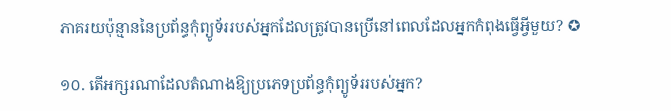ភាគរយប៉ុន្មាននៃប្រព័ន្ធកុំព្យូទ័ររបស់អ្នកដែលត្រូវបានប្រើនៅពេលដែលអ្នកកំពុងធ្វើអ្វីមួយ? ✪

១០. តើអក្សរណាដែលតំណាងឱ្យប្រភេទប្រព័ន្ធកុំព្យូទ័ររបស់អ្នក?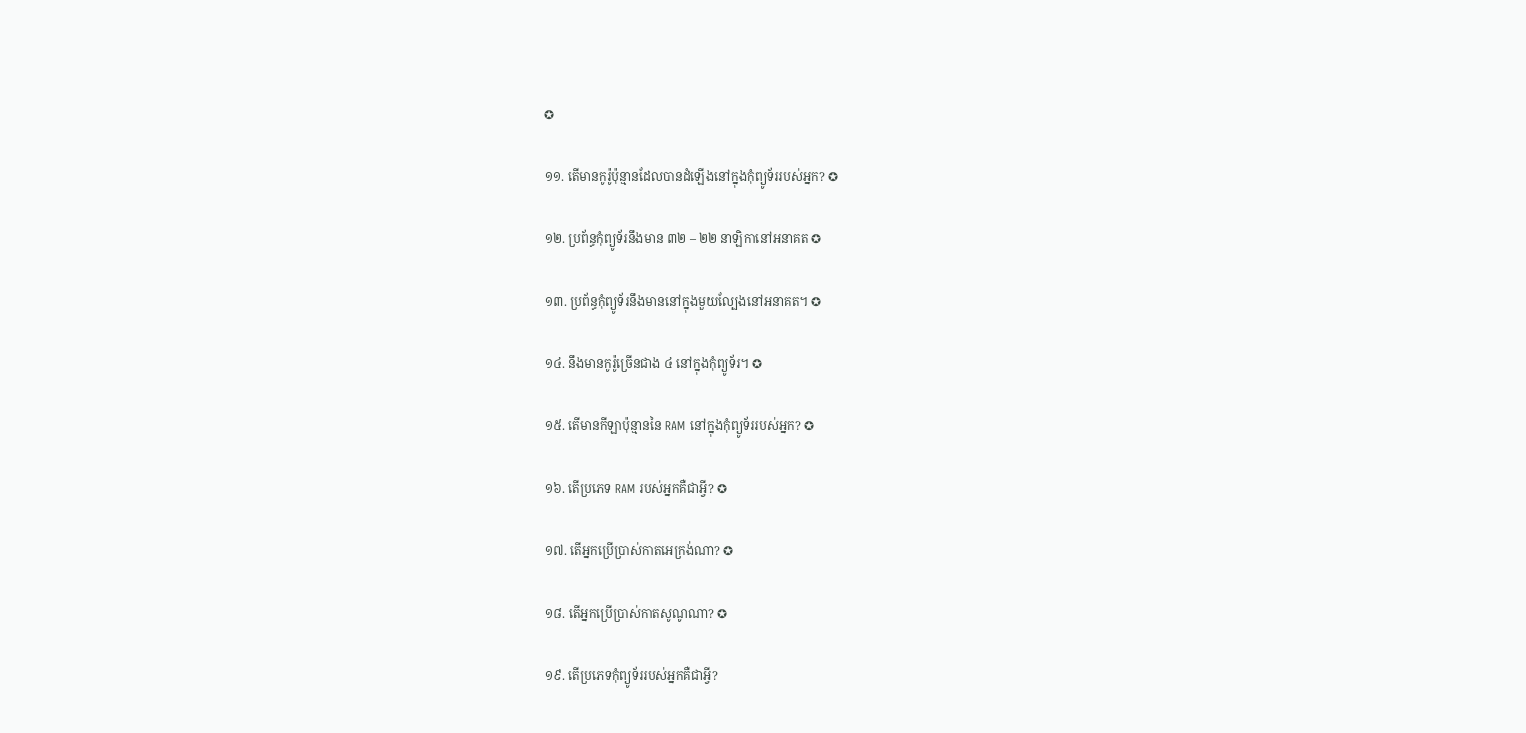✪

១១. តើមានកូរ៉ូប៉ុន្មានដែលបានដំឡើងនៅក្នុងកុំព្យូទ័ររបស់អ្នក? ✪

១២. ប្រព័ន្ធកុំព្យូទ័រនឹងមាន ៣២ – ២២ នាឡិកានៅអនាគត ✪

១៣. ប្រព័ន្ធកុំព្យូទ័រនឹងមាននៅក្នុងមួយល្បែងនៅអនាគត។ ✪

១៤. នឹងមានកូរ៉ូច្រើនជាង ៤ នៅក្នុងកុំព្យូទ័រ។ ✪

១៥. តើមានកីឡាប៉ុន្មាននៃ RAM នៅក្នុងកុំព្យូទ័ររបស់អ្នក? ✪

១៦. តើប្រភេទ RAM របស់អ្នកគឺជាអ្វី? ✪

១៧. តើអ្នកប្រើប្រាស់កាតអេក្រង់ណា? ✪

១៨. តើអ្នកប្រើប្រាស់កាតសូណូណា? ✪

១៩. តើប្រភេទកុំព្យូទ័ររបស់អ្នកគឺជាអ្វី?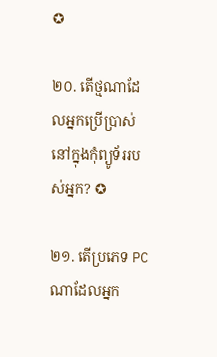✪

២០. តើថ្មណាដែលអ្នកប្រើប្រាស់នៅក្នុងកុំព្យូទ័ររបស់អ្នក? ✪

២១. តើប្រភេទ PC ណាដែលអ្នក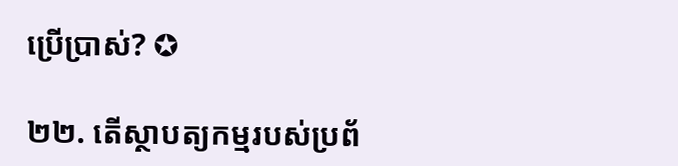ប្រើប្រាស់? ✪

២២. តើស្ថាបត្យកម្មរបស់ប្រព័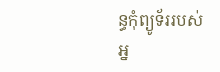ន្ធកុំព្យូទ័ររបស់អ្ន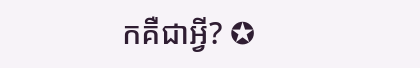កគឺជាអ្វី? ✪